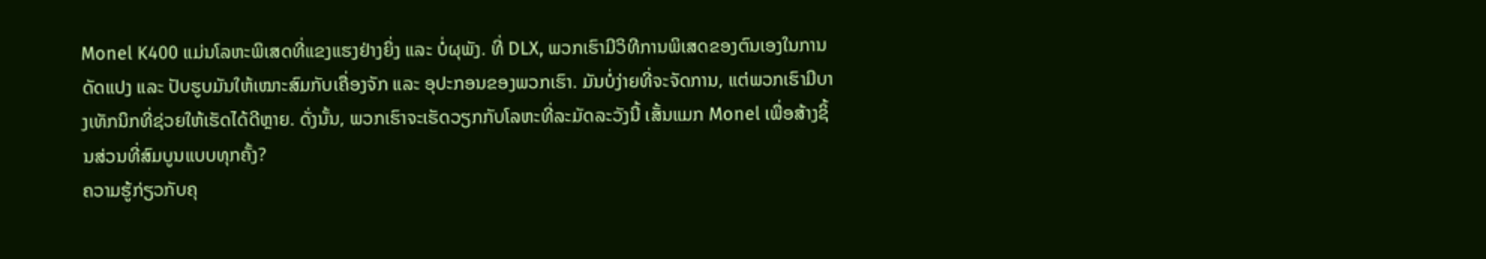Monel K400 ແມ່ນໂລຫະພິເສດທີ່ແຂງແຮງຢ່າງຍິ່ງ ແລະ ບໍ່ຜຸພັງ. ທີ່ DLX, ພວກເຮົາມີວິທີການພິເສດຂອງຕົນເອງໃນການດັດແປງ ແລະ ປັບຮູບມັນໃຫ້ເໝາະສົມກັບເຄື່ອງຈັກ ແລະ ອຸປະກອນຂອງພວກເຮົາ. ມັນບໍ່ງ່າຍທີ່ຈະຈັດການ, ແຕ່ພວກເຮົາມີບາງເທັກນິກທີ່ຊ່ວຍໃຫ້ເຮັດໄດ້ດີຫຼາຍ. ດັ່ງນັ້ນ, ພວກເຮົາຈະເຮັດວຽກກັບໂລຫະທີ່ລະມັດລະວັງນີ້ ເສັ້ນແມກ Monel ເພື່ອສ້າງຊິ້ນສ່ວນທີ່ສົມບູນແບບທຸກຄັ້ງ?
ຄວາມຮູ້ກ່ຽວກັບຄຸ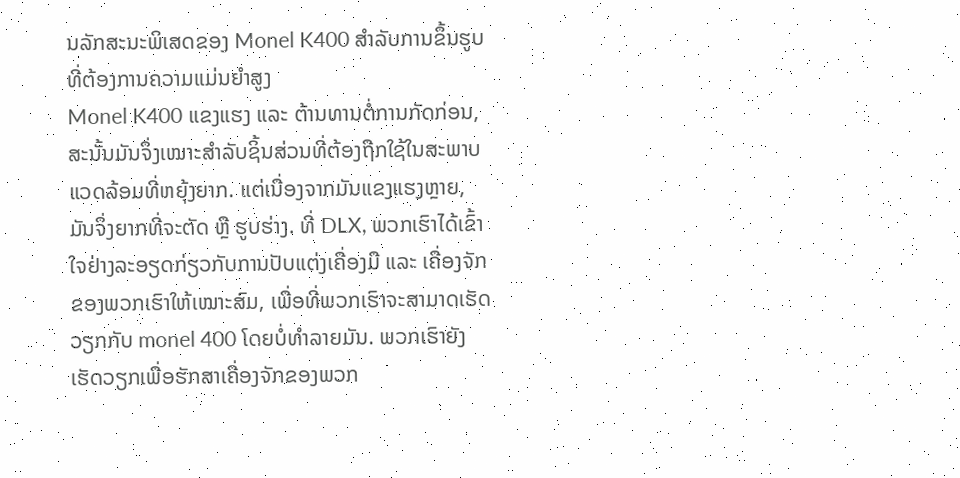ນລັກສະນະພິເສດຂອງ Monel K400 ສຳລັບການຂຶ້ນຮູບທີ່ຕ້ອງການຄວາມແມ່ນຍຳສູງ
Monel K400 ແຂງແຮງ ແລະ ຕ້ານທານຕໍ່ການກັດກ່ອນ, ສະນັ້ນມັນຈຶ່ງເໝາະສຳລັບຊິ້ນສ່ວນທີ່ຕ້ອງຖືກໃຊ້ໃນສະພາບແວດລ້ອມທີ່ຫຍຸ້ງຍາກ. ແຕ່ເນື່ອງຈາກມັນແຂງແຮງຫຼາຍ, ມັນຈຶ່ງຍາກທີ່ຈະຕັດ ຫຼື ຮູບຮ່າງ. ທີ່ DLX, ພວກເຮົາໄດ້ເຂົ້າໃຈຢ່າງລະອຽດກ່ຽວກັບການປັບແຕ່ງເຄື່ອງມື ແລະ ເຄື່ອງຈັກຂອງພວກເຮົາໃຫ້ເໝາະສົມ, ເພື່ອທີ່ພວກເຮົາຈະສາມາດເຮັດວຽກກັບ monel 400 ໂດຍບໍ່ທຳລາຍມັນ. ພວກເຮົາຍັງເຮັດວຽກເພື່ອຮັກສາເຄື່ອງຈັກຂອງພວກ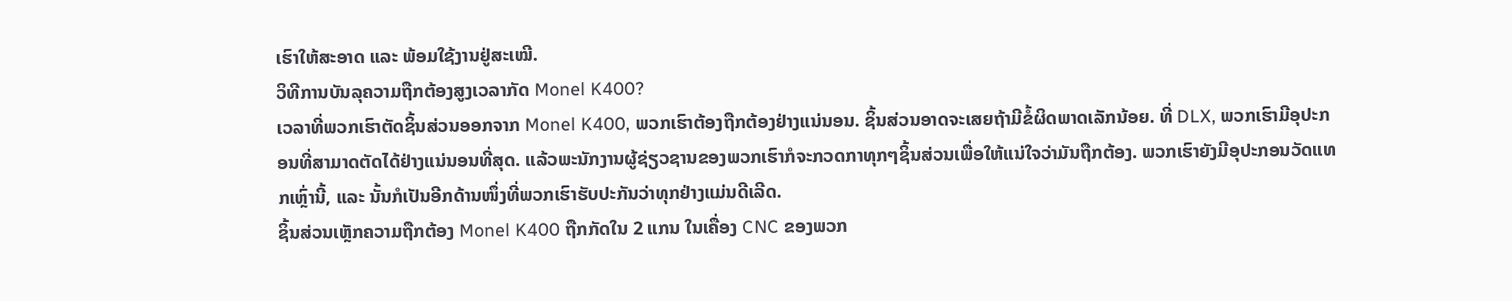ເຮົາໃຫ້ສະອາດ ແລະ ພ້ອມໃຊ້ງານຢູ່ສະເໝີ.
ວິທີການບັນລຸຄວາມຖືກຕ້ອງສູງເວລາກັດ Monel K400?
ເວລາທີ່ພວກເຮົາຕັດຊິ້ນສ່ວນອອກຈາກ Monel K400, ພວກເຮົາຕ້ອງຖືກຕ້ອງຢ່າງແນ່ນອນ. ຊິ້ນສ່ວນອາດຈະເສຍຖ້າມີຂໍ້ຜິດພາດເລັກນ້ອຍ. ທີ່ DLX, ພວກເຮົາມີອຸປະກອນທີ່ສາມາດຕັດໄດ້ຢ່າງແນ່ນອນທີ່ສຸດ. ແລ້ວພະນັກງານຜູ້ຊ່ຽວຊານຂອງພວກເຮົາກໍຈະກວດກາທຸກໆຊິ້ນສ່ວນເພື່ອໃຫ້ແນ່ໃຈວ່າມັນຖືກຕ້ອງ. ພວກເຮົາຍັງມີອຸປະກອນວັດແທກເຫຼົ່ານີ້, ແລະ ນັ້ນກໍເປັນອີກດ້ານໜຶ່ງທີ່ພວກເຮົາຮັບປະກັນວ່າທຸກຢ່າງແມ່ນດີເລີດ.
ຊິ້ນສ່ວນເຫຼັກຄວາມຖືກຕ້ອງ Monel K400 ຖືກກັດໃນ 2 ແກນ ໃນເຄື່ອງ CNC ຂອງພວກ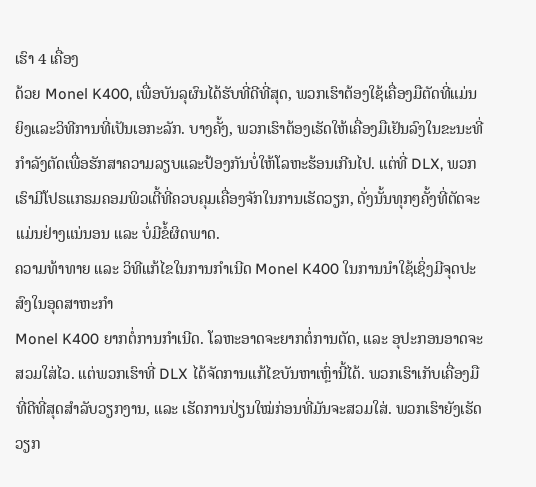ເຮົາ 4 ເຄື່ອງ
ດ້ວຍ Monel K400, ເພື່ອບັນລຸຜົນໄດ້ຮັບທີ່ດີທີ່ສຸດ, ພວກເຮົາຕ້ອງໃຊ້ເຄື່ອງມືຕັດທີ່ແມ່ນຍິງແລະວິທີການທີ່ເປັນເອກະລັກ. ບາງຄັ້ງ, ພວກເຮົາຕ້ອງເຮັດໃຫ້ເຄື່ອງມືເຢັນລົງໃນຂະນະທີ່ກຳລັງຕັດເພື່ອຮັກສາຄວາມລຽບແລະປ້ອງກັນບໍ່ໃຫ້ໂລຫະຮ້ອນເກີນໄປ. ແຕ່ທີ່ DLX, ພວກເຮົາມີໂປຣແກຣມຄອມພິວເຕີ້ທີ່ຄວບຄຸມເຄື່ອງຈັກໃນການເຮັດວຽກ, ດັ່ງນັ້ນທຸກໆຄັ້ງທີ່ຕັດຈະແມ່ນຢ່າງແນ່ນອນ ແລະ ບໍ່ມີຂໍ້ຜິດພາດ.
ຄວາມທ້າທາຍ ແລະ ວິທີແກ້ໄຂໃນການກຳເນີດ Monel K400 ໃນການນຳໃຊ້ເຊິ່ງມີຈຸດປະສົງໃນອຸດສາຫະກຳ
Monel K400 ຍາກຕໍ່ການກຳເນີດ. ໂລຫະອາດຈະຍາກຕໍ່ການຕັດ, ແລະ ອຸປະກອນອາດຈະສວມໃສ່ໄວ. ແຕ່ພວກເຮົາທີ່ DLX ໄດ້ຈັດການແກ້ໄຂບັນຫາເຫຼົ່ານີ້ໄດ້. ພວກເຮົາເກັບເຄື່ອງມືທີ່ດີທີ່ສຸດສຳລັບວຽກງານ, ແລະ ເຮັດການປ່ຽນໃໝ່ກ່ອນທີ່ມັນຈະສວມໃສ່. ພວກເຮົາຍັງເຮັດວຽກ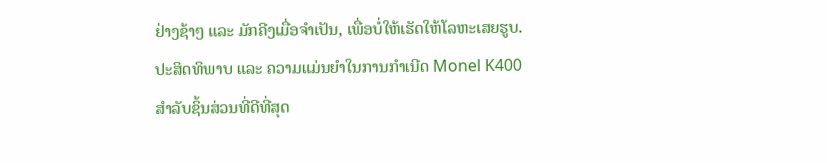ຢ່າງຊ້າໆ ແລະ ມັກຄີງເມື່ອຈຳເປັນ, ເພື່ອບໍ່ໃຫ້ເຮັດໃຫ້ໂລຫະເສຍຮູບ.
ປະສິດທິພາບ ແລະ ຄວາມແມ່ນຍຳໃນການກຳເນີດ Monel K400 ສຳລັບຊິ້ນສ່ວນທີ່ດີທີ່ສຸດ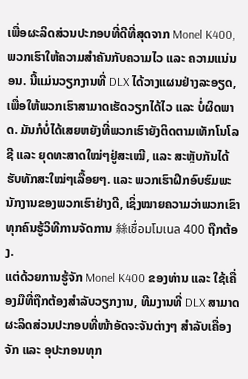ເພື່ອຜະລິດສ່ວນປະກອບທີ່ດີທີ່ສຸດຈາກ Monel K400, ພວກເຮົາໃຫ້ຄວາມສຳຄັນກັບຄວາມໄວ ແລະ ຄວາມແນ່ນອນ. ນີ້ແມ່ນວຽກງານທີ່ DLX ໄດ້ວາງແຜນຢ່າງລະອຽດ, ເພື່ອໃຫ້ພວກເຮົາສາມາດເຮັດວຽກໄດ້ໄວ ແລະ ບໍ່ຜິດພາດ. ມັນກໍບໍ່ໄດ້ເສຍຫຍັງທີ່ພວກເຮົາຍັງຕິດຕາມເທັກໂນໂລຊີ ແລະ ຍຸດທະສາດໃໝ່ໆຢູ່ສະເໝີ, ແລະ ສະຫຼັບກັນໄດ້ຮັບທັກສະໃໝ່ໆເລື້ອຍໆ. ແລະ ພວກເຮົາຝຶກອົບຮົມພະນັກງານຂອງພວກເຮົາຢ່າງດີ, ເຊິ່ງໝາຍຄວາມວ່າພວກເຂົາທຸກຄົນຮູ້ວິທີການຈັດການ 絲เชื่อมโมเนล 400 ຖືກຕ້ອງ.
ແຕ່ດ້ວຍການຮູ້ຈັກ Monel K400 ຂອງທ່ານ ແລະ ໃຊ້ເຄື່ອງມືທີ່ຖືກຕ້ອງສຳລັບວຽກງານ, ທີມງານທີ່ DLX ສາມາດຜະລິດສ່ວນປະກອບທີ່ໜ້າອັດຈະຈັນຕ່າງໆ ສຳລັບເຄື່ອງຈັກ ແລະ ອຸປະກອນທຸກ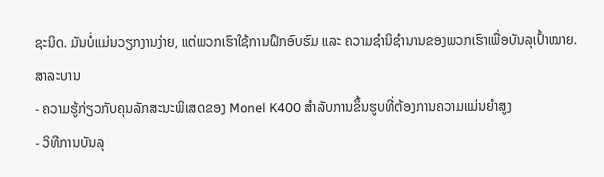ຊະນິດ. ມັນບໍ່ແມ່ນວຽກງານງ່າຍ, ແຕ່ພວກເຮົາໃຊ້ການຝຶກອົບຮົມ ແລະ ຄວາມຊຳນິຊຳນານຂອງພວກເຮົາເພື່ອບັນລຸເປົ້າໝາຍ.
ສາລະບານ
- ຄວາມຮູ້ກ່ຽວກັບຄຸນລັກສະນະພິເສດຂອງ Monel K400 ສຳລັບການຂຶ້ນຮູບທີ່ຕ້ອງການຄວາມແມ່ນຍຳສູງ
- ວິທີການບັນລຸ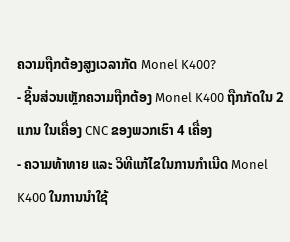ຄວາມຖືກຕ້ອງສູງເວລາກັດ Monel K400?
- ຊິ້ນສ່ວນເຫຼັກຄວາມຖືກຕ້ອງ Monel K400 ຖືກກັດໃນ 2 ແກນ ໃນເຄື່ອງ CNC ຂອງພວກເຮົາ 4 ເຄື່ອງ
- ຄວາມທ້າທາຍ ແລະ ວິທີແກ້ໄຂໃນການກຳເນີດ Monel K400 ໃນການນຳໃຊ້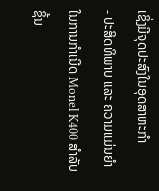ເຊິ່ງມີຈຸດປະສົງໃນອຸດສາຫະກຳ
- ປະສິດທິພາບ ແລະ ຄວາມແມ່ນຍຳໃນການກຳເນີດ Monel K400 ສຳລັບຊິ້ນ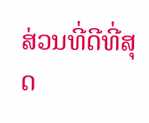ສ່ວນທີ່ດີທີ່ສຸດ